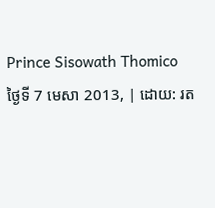Prince Sisowath Thomico
ថ្ងៃទី 7 មេសា 2013, | ដោយ: រត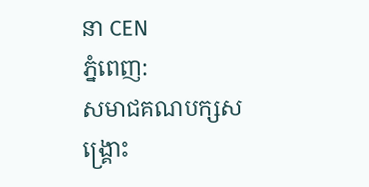នា CEN
ភ្នំពេញ:
សមាជគណបក្សសង្គ្រោះ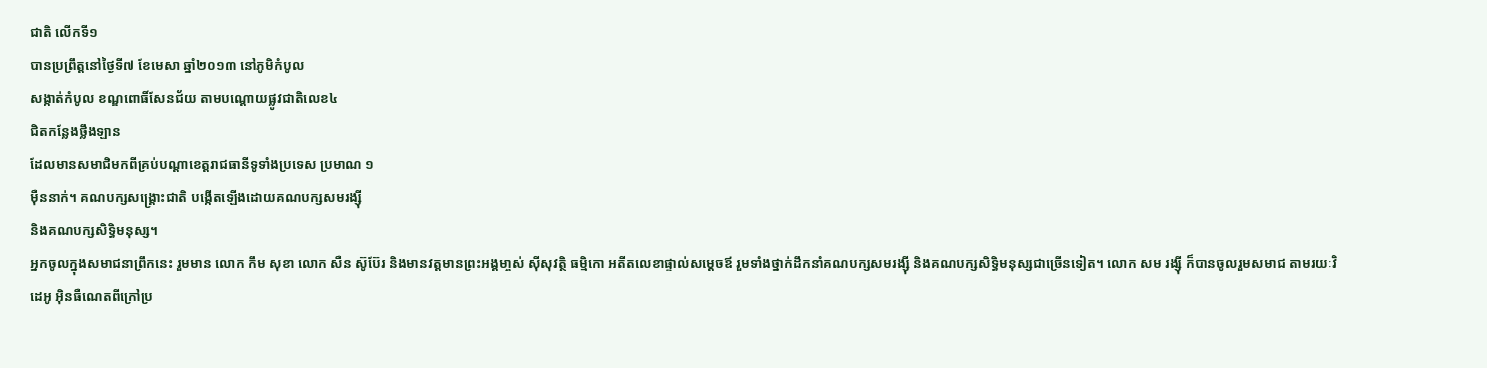ជាតិ លើកទី១
បានប្រព្រឹត្តនៅថ្ងៃទី៧ ខែមេសា ឆ្នាំ២០១៣ នៅភូមិកំបូល
សង្កាត់កំបូល ខណ្ឌពោធិ៍សែនជ័យ តាមបណ្តោយផ្លូវជាតិលេខ៤
ជិតកន្លែងថ្លឹងឡាន
ដែលមានសមាជិមកពីគ្រប់បណ្តាខេត្តរាជធានីទូទាំងប្រទេស ប្រមាណ ១
ម៉ឺននាក់។ គណបក្សសង្គ្រោះជាតិ បង្កើតឡើងដោយគណបក្សសមរង្ស៊ី
និងគណបក្សសិទ្ធិមនុស្ស។
អ្នកចូលក្នុងសមាជនាព្រឹកនេះ រួមមាន លោក កឹម សុខា លោក សឺន ស៊ូប៊ែរ និងមានវត្តមានព្រះអង្គមា្ចស់ ស៊ីសុវត្ថិ ធម្មិកោ អតីតលេខាផ្ទាល់សម្តេចឪ រួមទាំងថ្នាក់ដឹកនាំគណបក្សសមរង្ស៊ី និងគណបក្សសិទ្ធិមនុស្សជាច្រើនទៀត។ លោក សម រង្ស៊ី ក៏បានចូលរួមសមាជ តាមរយៈវិដេអូ អ៊ិនធឺណេតពីក្រៅប្រ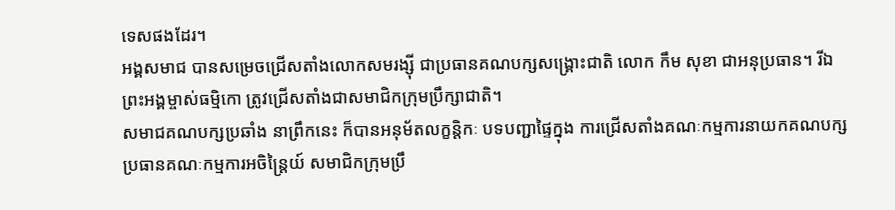ទេសផងដែរ។
អង្គសមាជ បានសម្រេចជ្រើសតាំងលោកសមរង្ស៊ី ជាប្រធានគណបក្សសង្គ្រោះជាតិ លោក កឹម សុខា ជាអនុប្រធាន។ រីឯព្រះអង្គម្ចាស់ធម្មិកោ ត្រូវជ្រើសតាំងជាសមាជិកក្រុមប្រឹក្សាជាតិ។
សមាជគណបក្សប្រឆាំង នាព្រឹកនេះ ក៏បានអនុម័តលក្ខន្តិកៈ បទបញ្ជាផ្ទៃក្នុង ការជ្រើសតាំងគណៈកម្មការនាយកគណបក្ស ប្រធានគណៈកម្មការអចិន្ត្រៃយ៍ សមាជិកក្រុមប្រឹ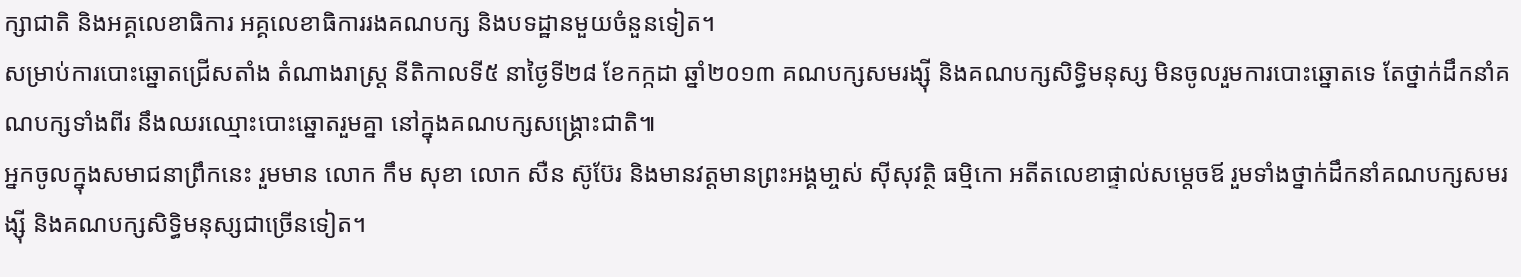ក្សាជាតិ និងអគ្គលេខាធិការ អគ្គលេខាធិការរងគណបក្ស និងបទដ្ឋានមួយចំនួនទៀត។
សម្រាប់ការបោះឆ្នោតជ្រើសតាំង តំណាងរាស្ត្រ នីតិកាលទី៥ នាថ្ងៃទី២៨ ខែកក្កដា ឆ្នាំ២០១៣ គណបក្សសមរង្ស៊ី និងគណបក្សសិទ្ធិមនុស្ស មិនចូលរួមការបោះឆ្នោតទេ តែថ្នាក់ដឹកនាំគណបក្សទាំងពីរ នឹងឈរឈ្មោះបោះឆ្នោតរួមគ្នា នៅក្នុងគណបក្សសង្គ្រោះជាតិ៕
អ្នកចូលក្នុងសមាជនាព្រឹកនេះ រួមមាន លោក កឹម សុខា លោក សឺន ស៊ូប៊ែរ និងមានវត្តមានព្រះអង្គមា្ចស់ ស៊ីសុវត្ថិ ធម្មិកោ អតីតលេខាផ្ទាល់សម្តេចឪ រួមទាំងថ្នាក់ដឹកនាំគណបក្សសមរង្ស៊ី និងគណបក្សសិទ្ធិមនុស្សជាច្រើនទៀត។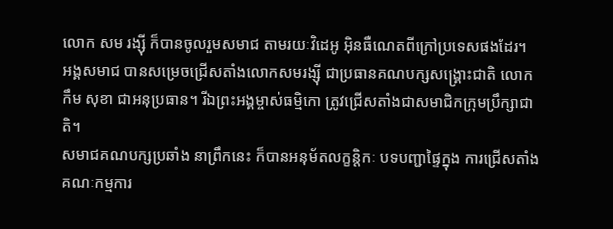លោក សម រង្ស៊ី ក៏បានចូលរួមសមាជ តាមរយៈវិដេអូ អ៊ិនធឺណេតពីក្រៅប្រទេសផងដែរ។
អង្គសមាជ បានសម្រេចជ្រើសតាំងលោកសមរង្ស៊ី ជាប្រធានគណបក្សសង្គ្រោះជាតិ លោក កឹម សុខា ជាអនុប្រធាន។ រីឯព្រះអង្គម្ចាស់ធម្មិកោ ត្រូវជ្រើសតាំងជាសមាជិកក្រុមប្រឹក្សាជាតិ។
សមាជគណបក្សប្រឆាំង នាព្រឹកនេះ ក៏បានអនុម័តលក្ខន្តិកៈ បទបញ្ជាផ្ទៃក្នុង ការជ្រើសតាំងគណៈកម្មការ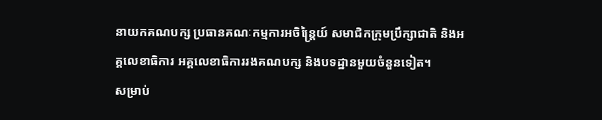នាយកគណបក្ស ប្រធានគណៈកម្មការអចិន្ត្រៃយ៍ សមាជិកក្រុមប្រឹក្សាជាតិ និងអគ្គលេខាធិការ អគ្គលេខាធិការរងគណបក្ស និងបទដ្ឋានមួយចំនួនទៀត។
សម្រាប់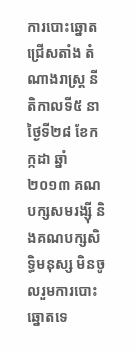ការបោះឆ្នោតជ្រើសតាំង តំណាងរាស្ត្រ នីតិកាលទី៥ នាថ្ងៃទី២៨ ខែកក្កដា ឆ្នាំ២០១៣ គណបក្សសមរង្ស៊ី និងគណបក្សសិទ្ធិមនុស្ស មិនចូលរួមការបោះឆ្នោតទេ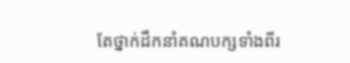តែថ្នាក់ដឹកនាំគណបក្សទាំងពីរ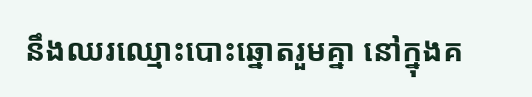នឹងឈរឈ្មោះបោះឆ្នោតរួមគ្នា នៅក្នុងគ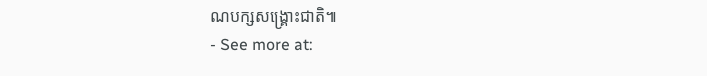ណបក្សសង្គ្រោះជាតិ៕
- See more at: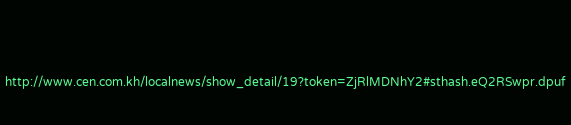http://www.cen.com.kh/localnews/show_detail/19?token=ZjRlMDNhY2#sthash.eQ2RSwpr.dpuf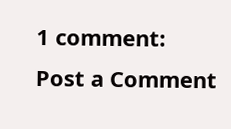1 comment:
Post a Comment